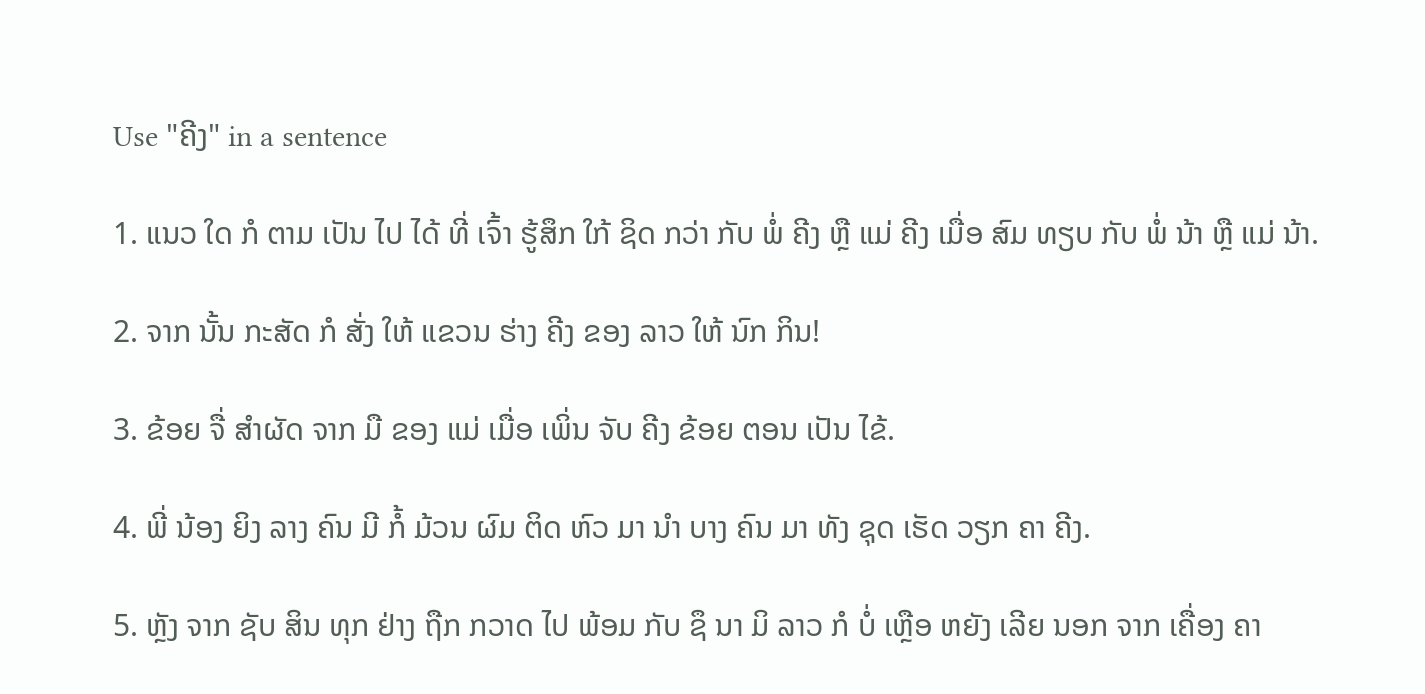Use "ຄີງ" in a sentence

1. ແນວ ໃດ ກໍ ຕາມ ເປັນ ໄປ ໄດ້ ທີ່ ເຈົ້າ ຮູ້ສຶກ ໃກ້ ຊິດ ກວ່າ ກັບ ພໍ່ ຄີງ ຫຼື ແມ່ ຄີງ ເມື່ອ ສົມ ທຽບ ກັບ ພໍ່ ນ້າ ຫຼື ແມ່ ນ້າ.

2. ຈາກ ນັ້ນ ກະສັດ ກໍ ສັ່ງ ໃຫ້ ແຂວນ ຮ່າງ ຄີງ ຂອງ ລາວ ໃຫ້ ນົກ ກິນ!

3. ຂ້ອຍ ຈື່ ສໍາຜັດ ຈາກ ມື ຂອງ ແມ່ ເມື່ອ ເພິ່ນ ຈັບ ຄີງ ຂ້ອຍ ຕອນ ເປັນ ໄຂ້.

4. ພີ່ ນ້ອງ ຍິງ ລາງ ຄົນ ມີ ກໍ້ ມ້ວນ ຜົມ ຕິດ ຫົວ ມາ ນໍາ ບາງ ຄົນ ມາ ທັງ ຊຸດ ເຮັດ ວຽກ ຄາ ຄີງ.

5. ຫຼັງ ຈາກ ຊັບ ສິນ ທຸກ ຢ່າງ ຖືກ ກວາດ ໄປ ພ້ອມ ກັບ ຊຶ ນາ ມິ ລາວ ກໍ ບໍ່ ເຫຼືອ ຫຍັງ ເລີຍ ນອກ ຈາກ ເຄື່ອງ ຄາ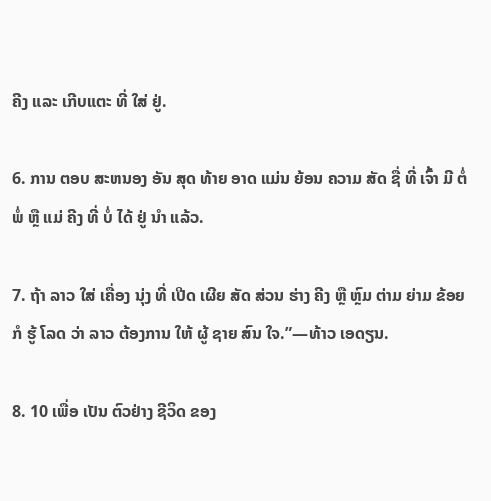ຄີງ ແລະ ເກີບແຕະ ທີ່ ໃສ່ ຢູ່.

6. ການ ຕອບ ສະຫນອງ ອັນ ສຸດ ທ້າຍ ອາດ ແມ່ນ ຍ້ອນ ຄວາມ ສັດ ຊື່ ທີ່ ເຈົ້າ ມີ ຕໍ່ ພໍ່ ຫຼື ແມ່ ຄີງ ທີ່ ບໍ່ ໄດ້ ຢູ່ ນໍາ ແລ້ວ.

7. ຖ້າ ລາວ ໃສ່ ເຄື່ອງ ນຸ່ງ ທີ່ ເປີດ ເຜີຍ ສັດ ສ່ວນ ຮ່າງ ຄີງ ຫຼື ຫຼົມ ຕ່າມ ຍ່າມ ຂ້ອຍ ກໍ ຮູ້ ໂລດ ວ່າ ລາວ ຕ້ອງການ ໃຫ້ ຜູ້ ຊາຍ ສົນ ໃຈ.”—ທ້າວ ເອດຽນ.

8. 10 ເພື່ອ ເປັນ ຕົວຢ່າງ ຊີວິດ ຂອງ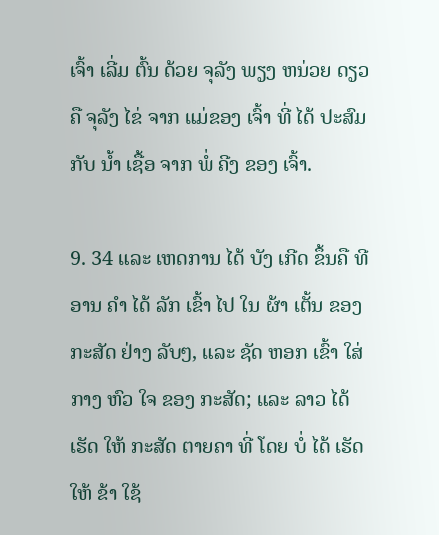ເຈົ້າ ເລີ່ມ ຕົ້ນ ດ້ວຍ ຈຸລັງ ພຽງ ຫນ່ວຍ ດຽວ ຄື ຈຸລັງ ໄຂ່ ຈາກ ແມ່ຂອງ ເຈົ້າ ທີ່ ໄດ້ ປະສົມ ກັບ ນໍ້າ ເຊື້ອ ຈາກ ພໍ່ ຄີງ ຂອງ ເຈົ້າ.

9. 34 ແລະ ເຫດການ ໄດ້ ບັງ ເກີດ ຂຶ້ນຄື ທີ ອານ ຄໍາ ໄດ້ ລັກ ເຂົ້າ ໄປ ໃນ ຜ້າ ເຕັ້ນ ຂອງ ກະສັດ ຢ່າງ ລັບໆ, ແລະ ຊັດ ຫອກ ເຂົ້າ ໃສ່ ກາງ ຫົວ ໃຈ ຂອງ ກະສັດ; ແລະ ລາວ ໄດ້ ເຮັດ ໃຫ້ ກະສັດ ຕາຍຄາ ທີ່ ໂດຍ ບໍ່ ໄດ້ ເຮັດ ໃຫ້ ຂ້າ ໃຊ້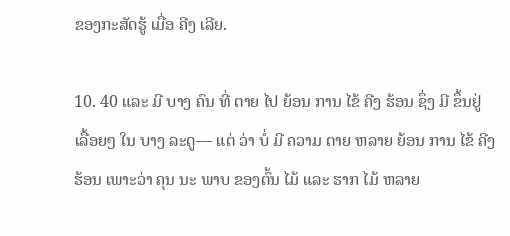ຂອງກະສັດຮູ້ ເມື່ອ ຄີງ ເລີຍ.

10. 40 ແລະ ມີ ບາງ ຄົນ ທີ່ ຕາຍ ໄປ ຍ້ອນ ການ ໄຂ້ ຄີງ ຮ້ອນ ຊຶ່ງ ມີ ຂຶ້ນຢູ່ ເລື້ອຍໆ ໃນ ບາງ ລະດູ— ແຕ່ ວ່າ ບໍ່ ມີ ຄວາມ ຕາຍ ຫລາຍ ຍ້ອນ ການ ໄຂ້ ຄີງຮ້ອນ ເພາະວ່າ ຄຸນ ນະ ພາບ ຂອງຕົ້ນ ໄມ້ ແລະ ຮາກ ໄມ້ ຫລາຍ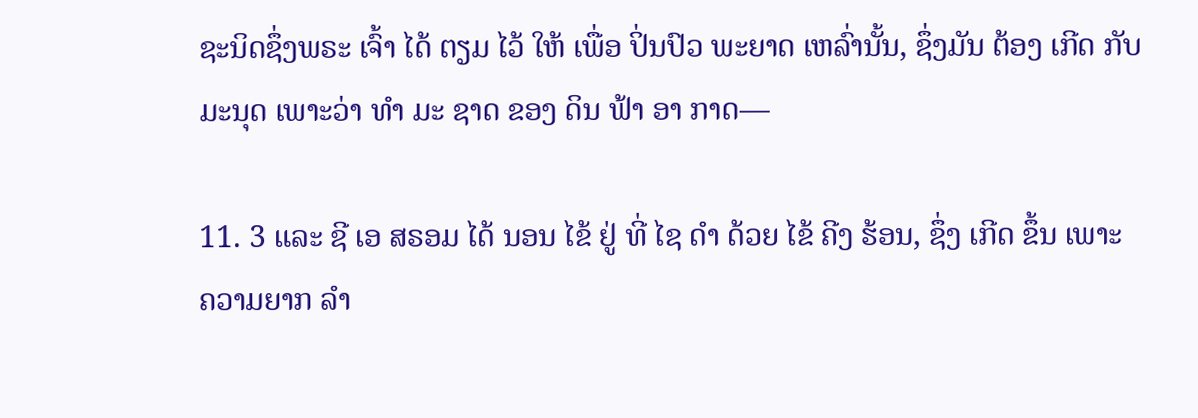ຊະນິດຊຶ່ງພຣະ ເຈົ້າ ໄດ້ ຕຽມ ໄວ້ ໃຫ້ ເພື່ອ ປິ່ນປົວ ພະຍາດ ເຫລົ່ານັ້ນ, ຊຶ່ງມັນ ຕ້ອງ ເກີດ ກັບ ມະນຸດ ເພາະວ່າ ທໍາ ມະ ຊາດ ຂອງ ດິນ ຟ້າ ອາ ກາດ—

11. 3 ແລະ ຊີ ເອ ສຣອມ ໄດ້ ນອນ ໄຂ້ ຢູ່ ທີ່ ໄຊ ດໍາ ດ້ວຍ ໄຂ້ ຄີງ ຮ້ອນ, ຊຶ່ງ ເກີດ ຂຶ້ນ ເພາະ ຄວາມຍາກ ລໍາ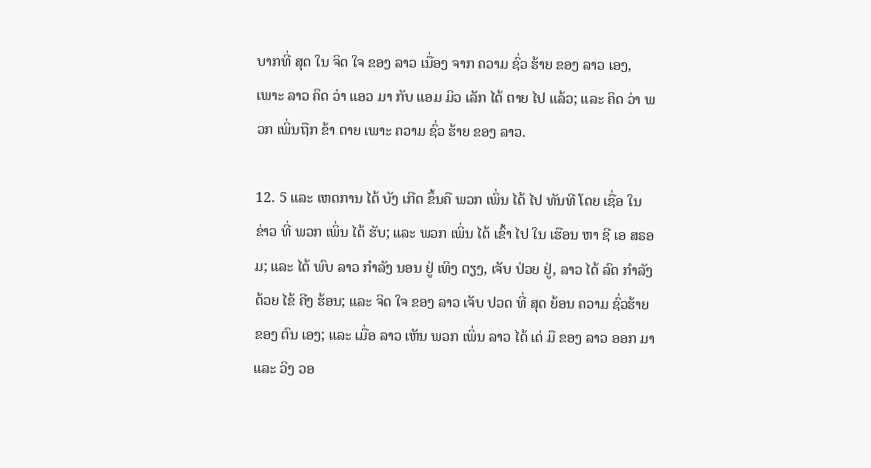ບາກທີ່ ສຸດ ໃນ ຈິດ ໃຈ ຂອງ ລາວ ເນື່ອງ ຈາກ ຄວາມ ຊົ່ວ ຮ້າຍ ຂອງ ລາວ ເອງ, ເພາະ ລາວ ຄິດ ວ່າ ແອວ ມາ ກັບ ແອມ ມິວ ເລັກ ໄດ້ ຕາຍ ໄປ ແລ້ວ; ແລະ ຄິດ ວ່າ ພວກ ເພິ່ນຖືກ ຂ້າ ຕາຍ ເພາະ ຄວາມ ຊົ່ວ ຮ້າຍ ຂອງ ລາວ.

12. 5 ແລະ ເຫດການ ໄດ້ ບັງ ເກີດ ຂຶ້ນຄື ພວກ ເພິ່ນ ໄດ້ ໄປ ທັນທີ ໂດຍ ເຊື່ອ ໃນ ຂ່າວ ທີ່ ພວກ ເພິ່ນ ໄດ້ ຮັບ; ແລະ ພວກ ເພິ່ນ ໄດ້ ເຂົ້າ ໄປ ໃນ ເຮືອນ ຫາ ຊີ ເອ ສຣອມ; ແລະ ໄດ້ ພົບ ລາວ ກໍາລັງ ນອນ ຢູ່ ເທິງ ຕຽງ, ເຈັບ ປ່ວຍ ຢູ່, ລາວ ໄດ້ ລົດ ກໍາລັງ ດ້ວຍ ໄຂ້ ຄີງ ຮ້ອນ; ແລະ ຈິດ ໃຈ ຂອງ ລາວ ເຈັບ ປວດ ທີ່ ສຸດ ຍ້ອນ ຄວາມ ຊົ່ວຮ້າຍ ຂອງ ຕົນ ເອງ; ແລະ ເມື່ອ ລາວ ເຫັນ ພວກ ເພິ່ນ ລາວ ໄດ້ ເດ່ ມື ຂອງ ລາວ ອອກ ມາ ແລະ ວິງ ວອ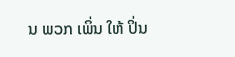ນ ພວກ ເພິ່ນ ໃຫ້ ປິ່ນ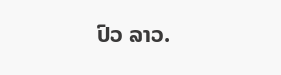ປົວ ລາວ.